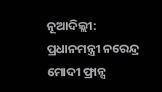ନୂଆଦିଲ୍ଲୀ: ପ୍ରଧାନମନ୍ତ୍ରୀ ନରେନ୍ଦ୍ର ମୋଦୀ ଫ୍ରାନ୍ସ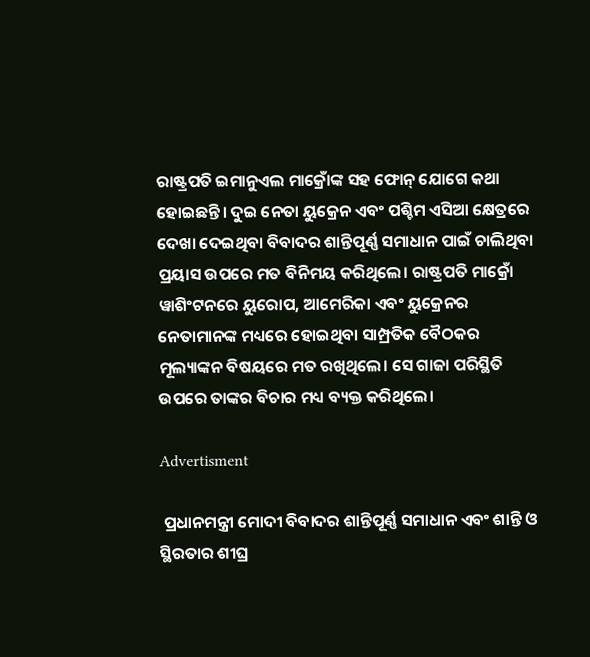ରାଷ୍ଟ୍ରପତି ଇମାନୁଏଲ ମାକ୍ରୋଁଙ୍କ ସହ ଫୋନ୍ ଯୋଗେ କଥା ହୋଇଛନ୍ତି। ଦୁଇ ନେତା ୟୁକ୍ରେନ ଏବଂ ପଶ୍ଚିମ ଏସିଆ କ୍ଷେତ୍ରରେ ଦେଖା ଦେଇଥିବା ବିବାଦର ଶାନ୍ତିପୂର୍ଣ୍ଣ ସମାଧାନ ପାଇଁ ଚାଲିଥିବା ପ୍ରୟାସ ଉପରେ ମତ ବିନିମୟ କରିଥିଲେ। ରାଷ୍ଟ୍ରପତି ମାକ୍ରୋଁ ୱାଶିଂଟନରେ ୟୁରୋପ, ଆମେରିକା ଏବଂ ୟୁକ୍ରେନର ନେତାମାନଙ୍କ ମଧ୍ୟରେ ହୋଇଥିବା ସାମ୍ପ୍ରତିକ ବୈଠକର ମୂଲ୍ୟାଙ୍କନ ବିଷୟରେ ମତ ରଖିଥିଲେ। ସେ ଗାଜା ପରିସ୍ଥିତି ଉପରେ ତାଙ୍କର ବିଚାର ମଧ୍ୟ ବ୍ୟକ୍ତ କରିଥିଲେ।

Advertisment

 ପ୍ରଧାନମନ୍ତ୍ରୀ ମୋଦୀ ବିବାଦର ଶାନ୍ତିପୂର୍ଣ୍ଣ ସମାଧାନ ଏବଂ ଶାନ୍ତି ଓ ସ୍ଥିରତାର ଶୀଘ୍ର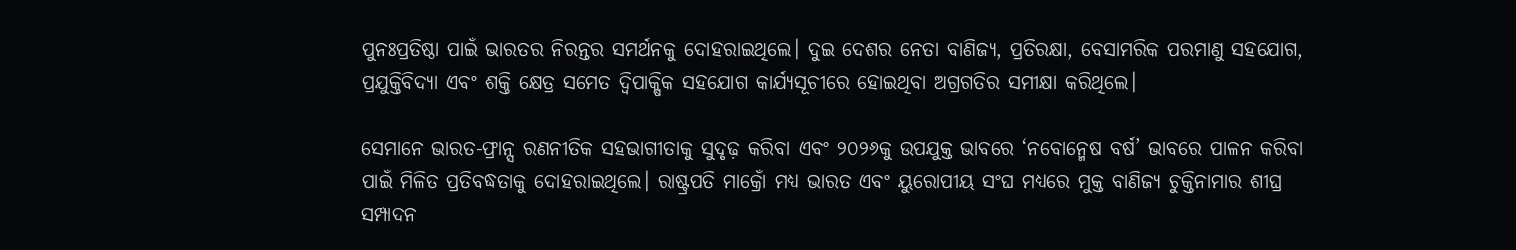ପୁନଃପ୍ରତିଷ୍ଠା ପାଇଁ ଭାରତର ନିରନ୍ତର ସମର୍ଥନକୁ ଦୋହରାଇଥିଲେ। ଦୁଇ ଦେଶର ନେତା ବାଣିଜ୍ୟ, ପ୍ରତିରକ୍ଷା, ବେସାମରିକ ପରମାଣୁ ସହଯୋଗ, ପ୍ରଯୁକ୍ତିବିଦ୍ୟା ଏବଂ ଶକ୍ତି କ୍ଷେତ୍ର ସମେତ ଦ୍ୱିପାକ୍ଷିକ ସହଯୋଗ କାର୍ଯ୍ୟସୂଚୀରେ ହୋଇଥିବା ଅଗ୍ରଗତିର ସମୀକ୍ଷା କରିଥିଲେ।

ସେମାନେ ଭାରତ-ଫ୍ରାନ୍ସ ରଣନୀତିକ ସହଭାଗୀତାକୁ ସୁଦୃଢ଼ କରିବା ଏବଂ ୨୦୨୬କୁ ଉପଯୁକ୍ତ ଭାବରେ ‘ନବୋନ୍ମେଷ ବର୍ଷ’ ଭାବରେ ପାଳନ କରିବା ପାଇଁ ମିଳିତ ପ୍ରତିବଦ୍ଧତାକୁ ଦୋହରାଇଥିଲେ। ରାଷ୍ଟ୍ରପତି ମାକ୍ରୋଁ ମଧ୍ୟ ଭାରତ ଏବଂ ୟୁରୋପୀୟ ସଂଘ ମଧ୍ୟରେ ମୁକ୍ତ ବାଣିଜ୍ୟ ଚୁକ୍ତିନାମାର ଶୀଘ୍ର ସମ୍ପାଦନ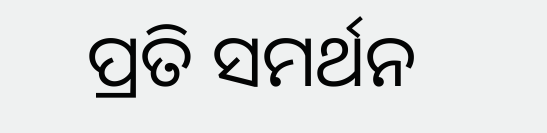ପ୍ରତି ସମର୍ଥନ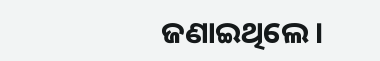ଜଣାଇଥିଲେ।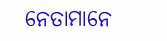ନେତାମାନେ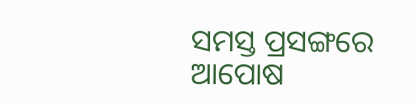ସମସ୍ତ ପ୍ରସଙ୍ଗରେ ଆପୋଷ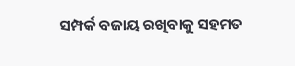ସମ୍ପର୍କ ବଜାୟ ରଖିବାକୁ ସହମତ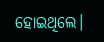ହୋଇଥିଲେ।